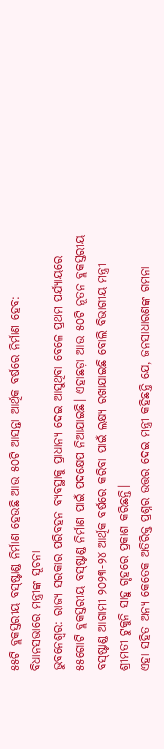୫୫ଟି ବ୍ଲକସ୍ତରୀୟ ବସ୍ଷ୍ଟାଣ୍ଡ ନିର୍ମାଣ ହେଉଛି ଆଉ ୫୦ଟି ଆସନ୍ତା ଆର୍ଥିକ ବର୍ଷରେ ନିର୍ମାଣ ହେବ: ବିଧାନସଭାରେ ମନ୍ତ୍ରୀଙ୍କ ସୂଚନା
ଭୁବନେଶ୍ୱର: ରାଜ୍ୟ ସରକାର ପରିବହନ ବ୍ୟବସ୍ଥାକୁ ପ୍ରାଧାନ୍ୟ ଦେଇ ଆସୁଥିବା ବେଳେ ପ୍ରଥମ ପର୍ଯ୍ୟାୟରେ ୫୫ଗୋଟି ବ୍ଲକସ୍ତରୀୟ ବସ୍ଷ୍ଟାଣ୍ଡ ନିର୍ମାଣ ପାଇଁ ପଦକ୍ଷେପ ନିଆଯାଇଛି। ଏହାଛଡ଼ା ଆଉ ୫୦ଟି ନୂତନ ବ୍ଲକସ୍ତରୀୟ ବସ୍ଷ୍ଟାଣ୍ଡ ଆଗାମୀ ୨୦୨୩-୨୪ ଆର୍ଥିକ ବର୍ଷରେ କରିବା ପାଇଁ ଲକ୍ଷ୍ୟ ରଖାଯାଇଛି ବୋଲି ବିଭାଗୀୟ ମନ୍ତ୍ରୀ ଶ୍ରୀମତୀ ଟୁକୁନି ସାହୁ ଗୃହରେ ପ୍ରକାଶ କରିଛନ୍ତି।
ଏହା ସହିତ ଅନ୍ୟ କେତେକ ଅତିରିକ୍ତ ପ୍ରଶ୍ନର ଉତ୍ତର ଦେଇ ମନ୍ତ୍ରୀ କହିଛନ୍ତି ଯେ, ଜନସାଧାରଣଙ୍କ ଗମନା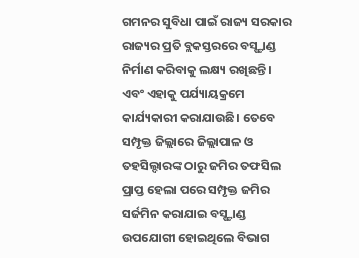ଗମନର ସୁବିଧା ପାଇଁ ରାଜ୍ୟ ସରକାର ରାଜ୍ୟର ପ୍ରତି ବ୍ଲକସ୍ତରରେ ବସ୍ଷ୍ଟାଣ୍ଡ ନିର୍ମାଣ କରିବାକୁ ଲକ୍ଷ୍ୟ ରଖିଛନ୍ତି। ଏବଂ ଏହାକୁ ପର୍ଯ୍ୟାୟକ୍ରମେ କାର୍ଯ୍ୟକାରୀ କରାଯାଉଛି। ତେବେ ସମ୍ପୃକ୍ତ ଜିଲ୍ଲାରେ ଜିଲ୍ଲାପାଳ ଓ ତହସିଲ୍ଦାରଙ୍କ ଠାରୁ ଜମିର ତଫସିଲ ପ୍ରାପ୍ତ ହେଲା ପରେ ସମ୍ପୃକ୍ତ ଜମିର ସର୍ଜମିନ କରାଯାଇ ବସ୍ଷ୍ଟାଣ୍ଡ ଉପଯୋଗୀ ହୋଇଥିଲେ ବିଭାଗ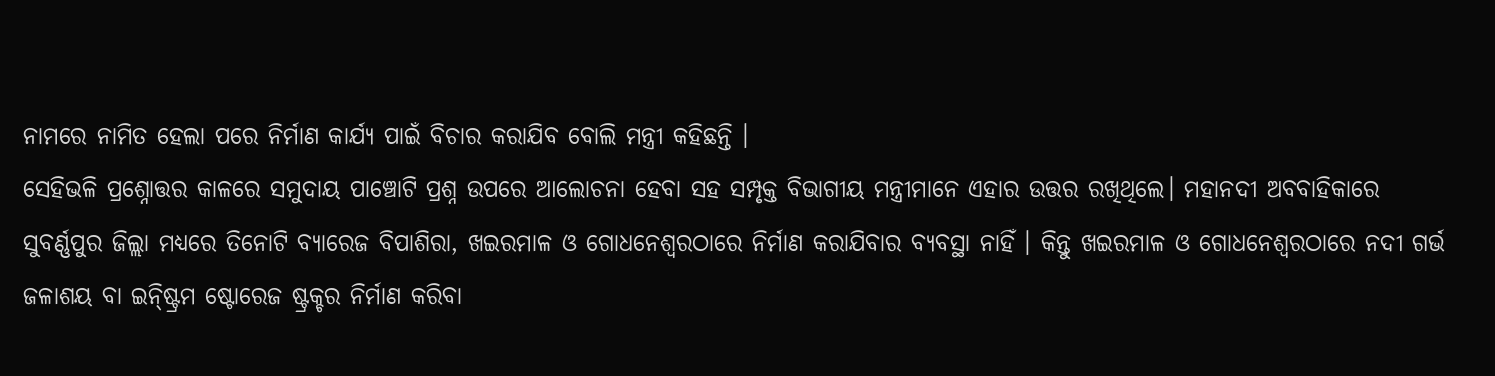ନାମରେ ନାମିତ ହେଲା ପରେ ନିର୍ମାଣ କାର୍ଯ୍ୟ ପାଇଁ ବିଚାର କରାଯିବ ବୋଲି ମନ୍ତ୍ରୀ କହିଛନ୍ତି ।
ସେହିଭଳି ପ୍ରଶ୍ନୋତ୍ତର କାଳରେ ସମୁଦାୟ ପାଞ୍ଚୋଟି ପ୍ରଶ୍ନ ଉପରେ ଆଲୋଚନା ହେବା ସହ ସମ୍ପୃକ୍ତ ବିଭାଗୀୟ ମନ୍ତ୍ରୀମାନେ ଏହାର ଉତ୍ତର ରଖିଥିଲେ। ମହାନଦୀ ଅବବାହିକାରେ ସୁବର୍ଣ୍ଣପୁର ଜିଲ୍ଲା ମଧ୍ୟରେ ତିନୋଟି ବ୍ୟାରେଜ ବିପାଶିରା, ଖଇରମାଳ ଓ ଗୋଧନେଶ୍ୱରଠାରେ ନିର୍ମାଣ କରାଯିବାର ବ୍ୟବସ୍ଥା ନାହିଁ । କିନ୍ତୁ ଖଇରମାଳ ଓ ଗୋଧନେଶ୍ୱରଠାରେ ନଦୀ ଗର୍ଭ ଜଳାଶୟ ବା ଇନ୍ଷ୍ଟ୍ରିମ ଷ୍ଟୋରେଜ ଷ୍ଟ୍ରକ୍ଚର ନିର୍ମାଣ କରିବା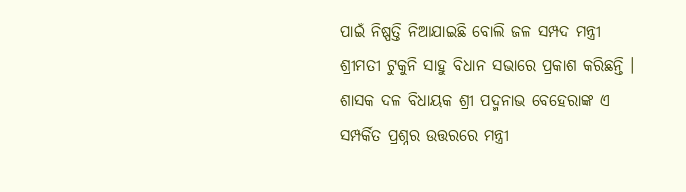ପାଇଁ ନିଷ୍ପତ୍ତି ନିଆଯାଇଛି ବୋଲି ଜଳ ସମ୍ପଦ ମନ୍ତ୍ରୀ ଶ୍ରୀମତୀ ଟୁକୁନି ସାହୁ ବିଧାନ ସଭାରେ ପ୍ରକାଶ କରିଛନ୍ତି । ଶାସକ ଦଳ ବିଧାୟକ ଶ୍ରୀ ପଦ୍ମନାଭ ବେହେରାଙ୍କ ଏ ସମ୍ପର୍କିତ ପ୍ରଶ୍ନର ଉତ୍ତରରେ ମନ୍ତ୍ରୀ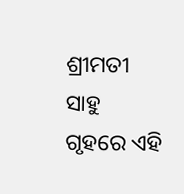ଶ୍ରୀମତୀ ସାହୁ ଗୃହରେ ଏହି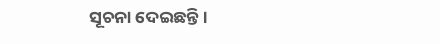ସୂଚନା ଦେଇଛନ୍ତି।